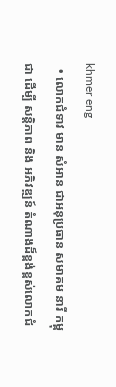khmer eng
  • លោកជំទាវ មាន សំអាន ជាអនុប្រធាន សមាគម នារី កម្ពុជា ដេីម្បី សន្តិភាព និង អភិវឌ្ឍន៍ តំណាងដ៏ខ្ពង់ខ្ពស់លោកជំ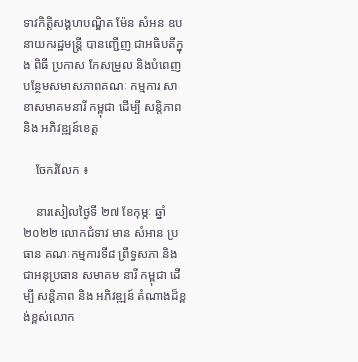ទាវកិត្តិសង្គហបណ្ឌិត ម៉ែន សំអន ឧបនាយករដ្ឋមន្ត្រី បានញ្ជេីញ ជាអធិបតីក្នុង ពិធី ប្រកាស កែសម្រួល និងបំពេញបន្ថែមសមាសភាពគណៈ កម្មការ សាខាសមាគមនារី កម្ពុជា ដើម្បី សន្តិភាព និង អភិវឌ្ឍន៍ខេត្ត

    ចែករំលែក ៖

    នារសៀលថ្ងៃទី ២៧ ខែកុម្ភៈ ឆ្នាំ ២០២២ លោកជំទាវ មាន សំអាន ប្រធាន គណៈកម្មការទី៨ ព្រឹទ្ធសភា និង ជាអនុប្រធាន សមាគម នារី កម្ពុជា ដេីម្បី សន្តិភាព និង អភិវឌ្ឍន៍ តំណាងដ៏ខ្ពង់ខ្ពស់លោក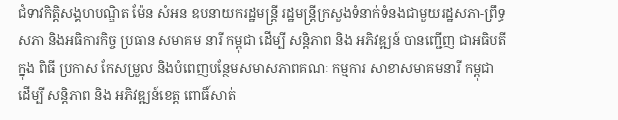ជំទាវកិត្តិសង្គហបណ្ឌិត ម៉ែន សំអន ឧបនាយករដ្ឋមន្ត្រី រដ្ឋមន្ត្រីក្រសួងទំនាក់ទំនងជាមួយរដ្ឋសភា-ព្រឹទ្ធសភា និងអធិការកិច្ច ប្រធាន សមាគម នារី កម្ពុជា ដេីម្បី សន្តិភាព និង អភិវឌ្ឍន៍ បានញ្ជេីញ ជាអធិបតីក្នុង ពិធី ប្រកាស កែសម្រួល និងបំពេញបន្ថែមសមាសភាពគណៈ កម្មការ សាខាសមាគមនារី កម្ពុជា ដើម្បី សន្តិភាព និង អភិវឌ្ឍន៍ខេត្ត ពោធិ៍សាត់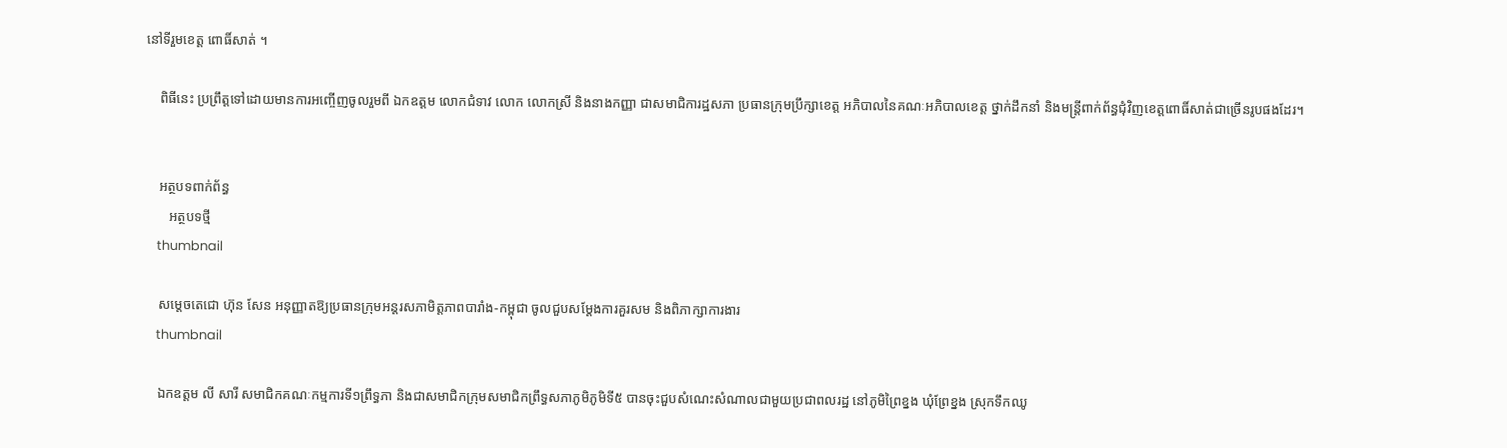នៅទីរួមខេត្ត ពោធិ៍សាត់ ។

    ពិធីនេះ ប្រព្រឹត្តទៅដោយមានការអញ្ចើញចូលរួមពី ឯកឧត្តម លោកជំទាវ លោក លោកស្រី និងនាងកញ្ញា ជាសមាជិការដ្ឋសភា ប្រធានក្រុមប្រឹក្សាខេត្ត អភិបាលនៃគណៈអភិបាលខេត្ត ថ្នាក់ដឹកនាំ និងមន្ត្រីពាក់ព័ន្ធជុំវិញខេត្តពោធិ៍សាត់ជាច្រើនរូបផងដែរ។


    អត្ថបទពាក់ព័ន្ធ
       អត្ថបទថ្មី
    thumbnail

    សម្តេចតេជោ ហ៊ុន សែន អនុញ្ញាតឱ្យប្រធានក្រុមអន្តរសភាមិត្តភាពបារាំង-កម្ពុជា ចូលជួបសម្តែងការគួរសម និងពិភាក្សាការងារ
    thumbnail

    ឯកឧត្តម លី សារី សមាជិកគណៈកម្មការទី១ព្រឹទ្ធភា និងជាសមាជិកក្រុមសមាជិកព្រឹទ្ធសភាភូមិភូមិទី៥ បានចុះជួបសំណេះសំណាលជាមួយប្រជាពលរដ្ឋ នៅភូមិព្រៃខ្នង ឃុំព្រែខ្នង ស្រុកទឹកឈូ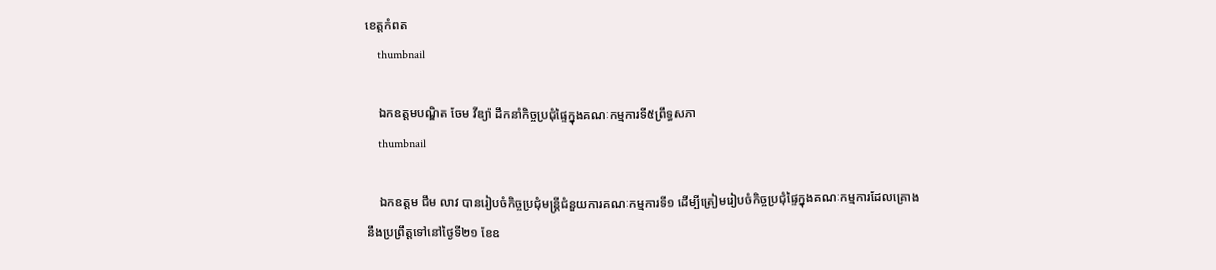ខេត្តកំពត
    thumbnail

    ឯកឧត្តមបណ្ឌិត ចែម វីឌ្យ៉ា ដឹកនាំកិច្ចប្រជុំផ្ទៃក្នុងគណៈកម្មការទី៥ព្រឹទ្ធសភា
    thumbnail

    ឯកឧត្តម ជឹម លាវ បានរៀបចំកិច្ចប្រជុំមន្ត្រីជំនួយការគណៈកម្មការទី១ ដើម្បីត្រៀមរៀបចំកិច្ចប្រជុំផ្ទៃក្នុងគណៈកម្មការដែលគ្រោងនឹងប្រព្រឹត្តទៅនៅថ្ងៃទី២១ ខែឧ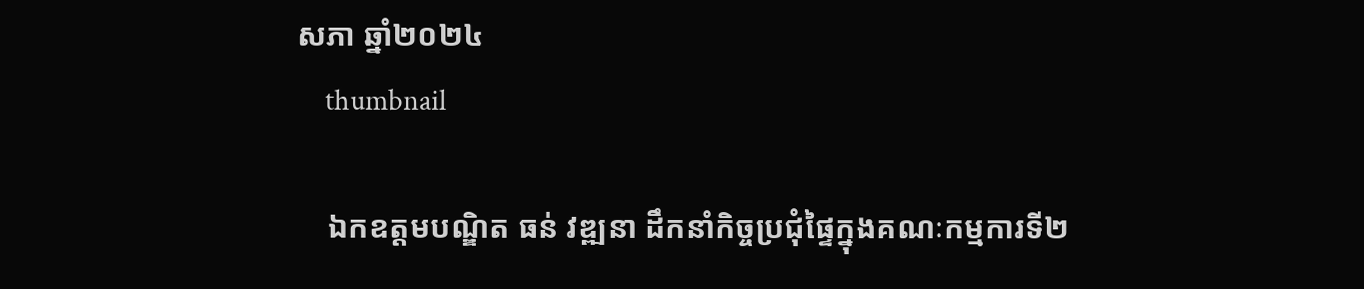សភា ឆ្នាំ២០២៤
    thumbnail

    ឯកឧត្តមបណ្ឌិត ធន់ វឌ្ឍនា ដឹកនាំកិច្ចប្រជុំផ្ទៃក្នុងគណៈកម្មការទី២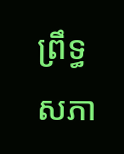ព្រឹទ្ធសភា